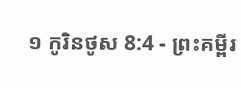១ កូរិនថូស 8:4 - ព្រះគម្ពីរ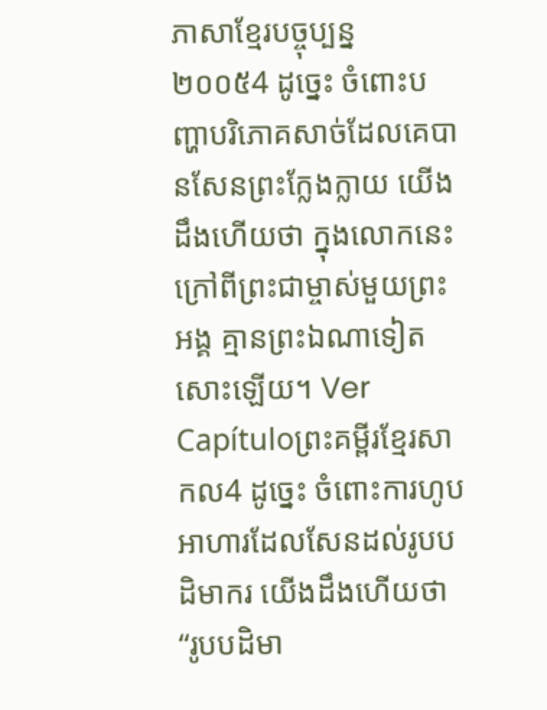ភាសាខ្មែរបច្ចុប្បន្ន ២០០៥4 ដូច្នេះ ចំពោះបញ្ហាបរិភោគសាច់ដែលគេបានសែនព្រះក្លែងក្លាយ យើងដឹងហើយថា ក្នុងលោកនេះ ក្រៅពីព្រះជាម្ចាស់មួយព្រះអង្គ គ្មានព្រះឯណាទៀតសោះឡើយ។ Ver Capítuloព្រះគម្ពីរខ្មែរសាកល4 ដូច្នេះ ចំពោះការហូបអាហារដែលសែនដល់រូបបដិមាករ យើងដឹងហើយថា “រូបបដិមា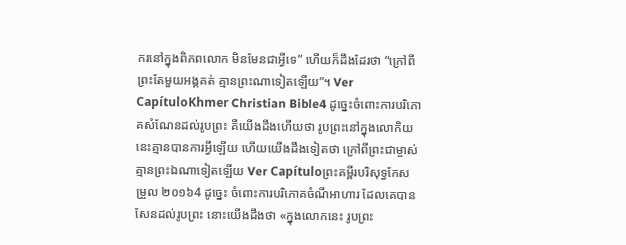ករនៅក្នុងពិភពលោក មិនមែនជាអ្វីទេ” ហើយក៏ដឹងដែរថា “ក្រៅពីព្រះតែមួយអង្គគត់ គ្មានព្រះណាទៀតឡើយ”។ Ver CapítuloKhmer Christian Bible4 ដូច្នេះចំពោះការបរិភោគសំណែនដល់រូបព្រះ គឺយើងដឹងហើយថា រូបព្រះនៅក្នុងលោកិយនេះគ្មានបានការអ្វីឡើយ ហើយយើងដឹងទៀតថា ក្រៅពីព្រះជាម្ចាស់ គ្មានព្រះឯណាទៀតឡើយ Ver Capítuloព្រះគម្ពីរបរិសុទ្ធកែសម្រួល ២០១៦4 ដូច្នេះ ចំពោះការបរិភោគចំណីអាហារ ដែលគេបានសែនដល់រូបព្រះ នោះយើងដឹងថា «ក្នុងលោកនេះ រូបព្រះ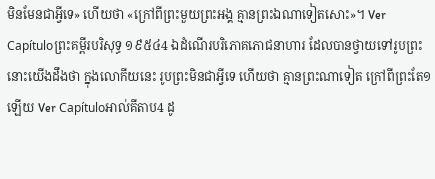មិនមែនជាអ្វីទេ» ហើយថា «ក្រៅពីព្រះមួយព្រះអង្គ គ្មានព្រះឯណាទៀតសោះ»។ Ver Capítuloព្រះគម្ពីរបរិសុទ្ធ ១៩៥៤4 ឯដំណើរបរិភោគភោជនាហារ ដែលបានថ្វាយទៅរូបព្រះ នោះយើងដឹងថា ក្នុងលោកីយនេះ រូបព្រះមិនជាអ្វីទេ ហើយថា គ្មានព្រះណាទៀត ក្រៅពីព្រះតែ១ឡើយ Ver Capítuloអាល់គីតាប4 ដូ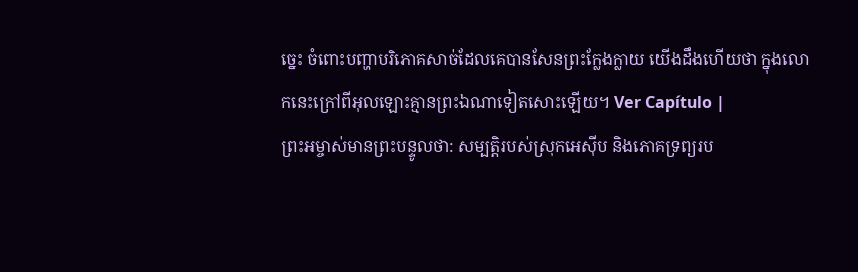ច្នេះ ចំពោះបញ្ហាបរិភោគសាច់ដែលគេបានសែនព្រះក្លែងក្លាយ យើងដឹងហើយថា ក្នុងលោកនេះក្រៅពីអុលឡោះគ្មានព្រះឯណាទៀតសោះឡើយ។ Ver Capítulo |
ព្រះអម្ចាស់មានព្រះបន្ទូលថា: សម្បត្តិរបស់ស្រុកអេស៊ីប និងភោគទ្រព្យរប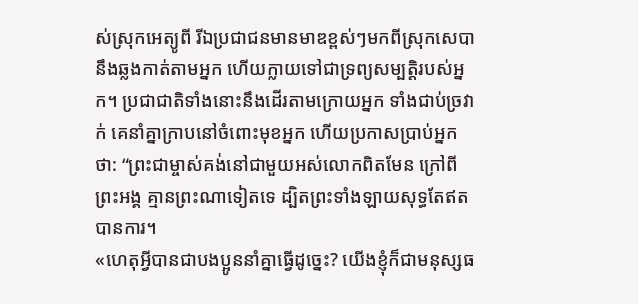ស់ស្រុកអេត្យូពី រីឯប្រជាជនមានមាឌខ្ពស់ៗមកពីស្រុកសេបា នឹងឆ្លងកាត់តាមអ្នក ហើយក្លាយទៅជាទ្រព្យសម្បត្តិរបស់អ្នក។ ប្រជាជាតិទាំងនោះនឹងដើរតាមក្រោយអ្នក ទាំងជាប់ច្រវាក់ គេនាំគ្នាក្រាបនៅចំពោះមុខអ្នក ហើយប្រកាសប្រាប់អ្នកថា: “ព្រះជាម្ចាស់គង់នៅជាមួយអស់លោកពិតមែន ក្រៅពីព្រះអង្គ គ្មានព្រះណាទៀតទេ ដ្បិតព្រះទាំងឡាយសុទ្ធតែឥតបានការ។
«ហេតុអ្វីបានជាបងប្អូននាំគ្នាធ្វើដូច្នេះ? យើងខ្ញុំក៏ជាមនុស្សធ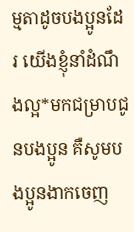ម្មតាដូចបងប្អូនដែរ យើងខ្ញុំនាំដំណឹងល្អ*មកជម្រាបជូនបងប្អូន គឺសូមបងប្អូនងាកចេញ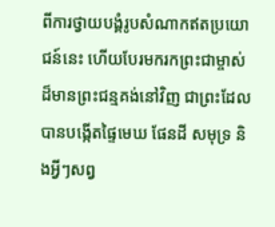ពីការថ្វាយបង្គំរូបសំណាកឥតប្រយោជន៍នេះ ហើយបែរមករកព្រះជាម្ចាស់ដ៏មានព្រះជន្មគង់នៅវិញ ជាព្រះដែលបានបង្កើតផ្ទៃមេឃ ផែនដី សមុទ្រ និងអ្វីៗសព្វ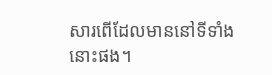សារពើដែលមាននៅទីទាំងនោះផង។